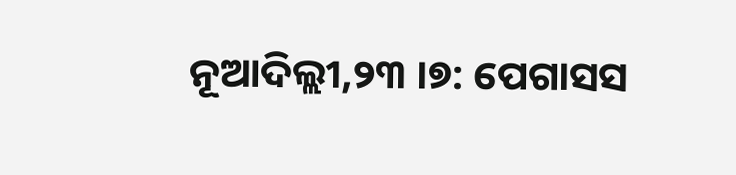ନୂଆଦିଲ୍ଲୀ,୨୩ ।୭: ପେଗାସସ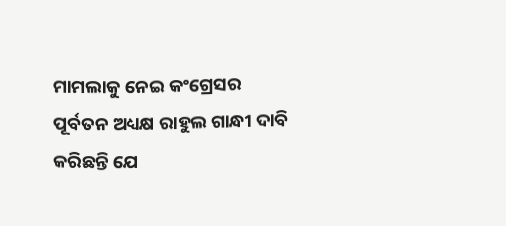ମାମଲାକୁ ନେଇ କଂଗ୍ରେସର ପୂର୍ବତନ ଅଧ୍ୟକ୍ଷ ରାହୁଲ ଗାନ୍ଧୀ ଦାବି କରିଛନ୍ତି ଯେ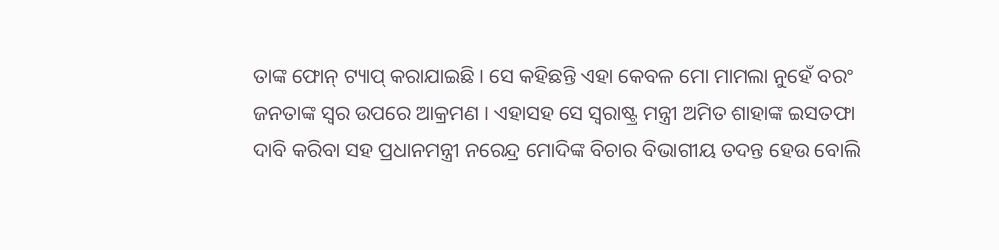ତାଙ୍କ ଫୋନ୍ ଟ୍ୟାପ୍ କରାଯାଇଛି । ସେ କହିଛନ୍ତି ଏହା କେବଳ ମୋ ମାମଲା ନୁହେଁ ବରଂ ଜନତାଙ୍କ ସ୍ୱର ଉପରେ ଆକ୍ରମଣ । ଏହାସହ ସେ ସ୍ୱରାଷ୍ଟ୍ର ମନ୍ତ୍ରୀ ଅମିତ ଶାହାଙ୍କ ଇସତଫା ଦାବି କରିବା ସହ ପ୍ରଧାନମନ୍ତ୍ରୀ ନରେନ୍ଦ୍ର ମୋଦିଙ୍କ ବିଚାର ବିଭାଗୀୟ ତଦନ୍ତ ହେଉ ବୋଲି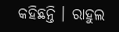କହିଛନ୍ତି । ରାହୁଲ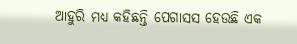ଆହୁରି ମଧ୍ୟ କହିଛନ୍ତି ପେଗାସସ ହେଉଛି ଏକ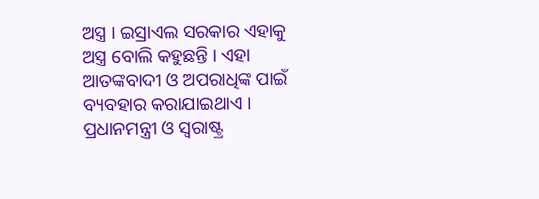ଅସ୍ତ୍ର । ଇସ୍ରାଏଲ ସରକାର ଏହାକୁ ଅସ୍ତ୍ର ବୋଲି କହୁଛନ୍ତି । ଏହା ଆତଙ୍କବାଦୀ ଓ ଅପରାଧିଙ୍କ ପାଇଁ ବ୍ୟବହାର କରାଯାଇଥାଏ । ପ୍ରଧାନମନ୍ତ୍ରୀ ଓ ସ୍ୱରାଷ୍ଟ୍ର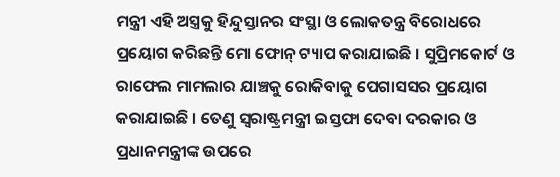ମନ୍ତ୍ରୀ ଏହି ଅସ୍ତ୍ରକୁ ହିନ୍ଦୁସ୍ତାନର ସଂସ୍ଥା ଓ ଲୋକତନ୍ତ୍ର ବିରୋଧରେ ପ୍ରୟୋଗ କରିଛନ୍ତି ମୋ ଫୋନ୍ ଟ୍ୟାପ କରାଯାଇଛି । ସୁପ୍ରିମକୋର୍ଟ ଓ ରାଫେଲ ମାମଲାର ଯାଞ୍ଚକୁ ରୋକିବାକୁ ପେଗାସସର ପ୍ରୟୋଗ କରାଯାଇଛି । ତେଣୁ ସ୍ୱରାଷ୍ଟ୍ରମନ୍ତ୍ରୀ ଇସ୍ତଫା ଦେବା ଦରକାର ଓ ପ୍ରଧାନମନ୍ତ୍ରୀଙ୍କ ଉପରେ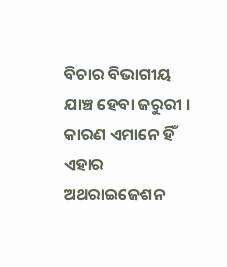ବିଚାର ବିଭାଗୀୟ ଯାଞ୍ଚ ହେବା ଜରୁରୀ । କାରଣ ଏମାନେ ହିଁ ଏହାର ଅଥରାଇଜେଶନ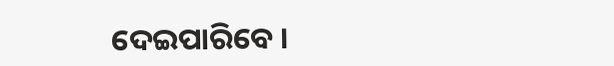ଦେଇପାରିବେ ।